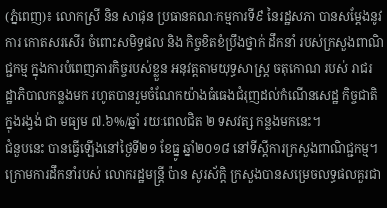(ភ្នំពេញ)៖ លោកស្រី និន សាផុន ប្រធានគណៈកម្មការទី៩ នៃរដ្ឋសភា បានសម្តែងនូវការ កោតសរសើរ ចំពោះសមិទ្ធផល និង កិច្ចខិតខំប្រឹងថ្នាក់ ដឹកនាំ របស់ក្រសួងពាណិជ្ជកម្ម ក្នុងការបំពេញភារកិច្ចរបស់ខ្លួន អនុវត្តតាមយុទ្ធសាស្ត្រ ចតុកោណ របស់ រាជរដ្ឋាភិបាលកន្លងមក រហូតបានរួមចំណែកយ៉ាងធំធេងជំរុញដល់កំណើនសេដ្ឋ កិច្ចជាតិក្នុងរង្វង់ ជា មធ្យម ៧.៦%/ឆ្នាំ រយៈពេលជិត ២ ទសវត្ស កន្លងមកនេះ។
ជំនួបនេះ បានធ្វើឡើងនៅថ្ងៃទី២១ ខែធ្នូ ឆ្នាំ២០១៨ នៅទីស្តីការក្រសួងពាណិជ្ជកម្ម។
ក្រោមការដឹកនាំរបស់ លោករដ្ឋមន្ត្រី ប៉ាន សូរស័ក្ដិ ក្រសួងបានសម្រេចលទ្ធផលគួរជា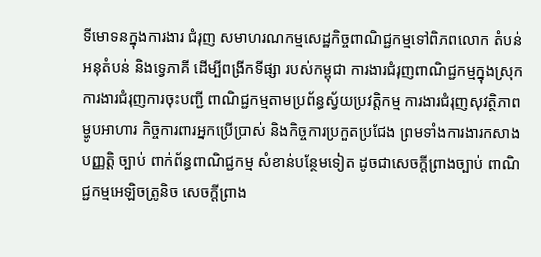ទីមោទនក្នុងការងារ ជំរុញ សមាហរណកម្មសេដ្ឋកិច្ចពាណិជ្ជកម្មទៅពិភពលោក តំបន់ អនុតំបន់ និងទេ្វភាគី ដើម្បីពង្រីកទីផ្សា របស់កម្ពុជា ការងារជំរុញពាណិជ្ជកម្មក្នុងស្រុក ការងារជំរុញការចុះបញ្ជី ពាណិជ្ជកម្មតាមប្រព័ន្ធស្វ័យប្រវត្តិកម្ម ការងារជំរុញសុវត្ថិភាព ម្ហូបអាហារ កិច្ចការពារអ្នកប្រើប្រាស់ និងកិច្ចការប្រកួតប្រជែង ព្រមទាំងការងារកសាង បញ្ញត្តិ ច្បាប់ ពាក់ព័ន្ធពាណិជ្ជកម្ម សំខាន់បន្ថែមទៀត ដូចជាសេចក្តីព្រាងច្បាប់ ពាណិជ្ជកម្មអេឡិចត្រូនិច សេចក្តីព្រាង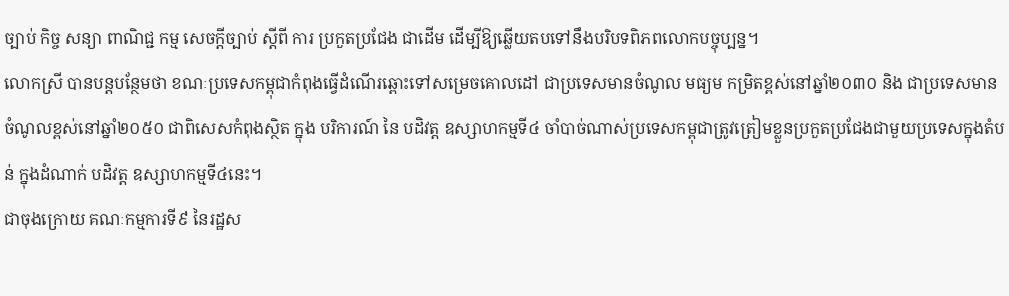ច្បាប់ កិច្ច សន្យា ពាណិជ្ជ កម្ម សេចក្តីច្បាប់ ស្តីពី ការ ប្រកួតប្រជែង ជាដើម ដើម្បីឱ្យឆ្លើយតបទៅនឹងបរិបទពិភពលោកបច្ចុប្បន្ន។
លោកស្រី បានបន្តបន្ថែមថា ខណៈប្រទេសកម្ពុជាកំពុងធ្វើដំណើរឆ្ពោះទៅសម្រេចគោលដៅ ជាប្រទេសមានចំណូល មធ្យម កម្រិតខ្ពស់នៅឆ្នាំ២០៣០ និង ជាប្រទេសមានចំណូលខ្ពស់នៅឆ្នាំ២០៥០ ជាពិសេសកំពុងស្ថិត ក្នុង បរិការណ៍ នៃ បដិវត្ត ឧស្សាហកម្មទី៤ ចាំបាច់ណាស់ប្រទេសកម្ពុជាត្រូវត្រៀមខ្លួនប្រកួតប្រជែងជាមួយប្រទេសក្នុងតំបន់ ក្នុងដំណាក់ បដិវត្ត ឧស្សាហកម្មទី៤នេះ។
ជាចុងក្រោយ គណៈកម្មការទី៩ នៃរដ្ឋស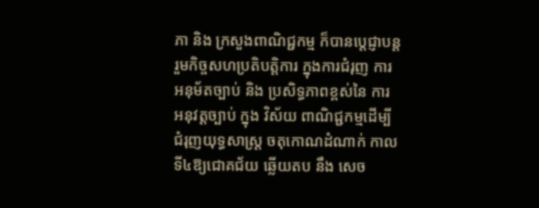ភា និង ក្រសួងពាណិជ្ជកម្ម ក៏បានបេ្តជ្ញាបន្តរួមកិច្ចសហប្រតិបត្តិការ ក្នុងការជំរុញ ការ អនុម័តច្បាប់ និង ប្រសិទ្ធភាពខ្ពស់នៃ ការ អនុវត្តច្បាប់ ក្នុង វិស័យ ពាណិជ្ជកម្មដើម្បីជំរុញយុទ្ធសាស្ត្រ ចតុកោណដំណាក់ កាល ទី៤ឱ្យជោគជ័យ ឆ្លើយតប នឹង សេច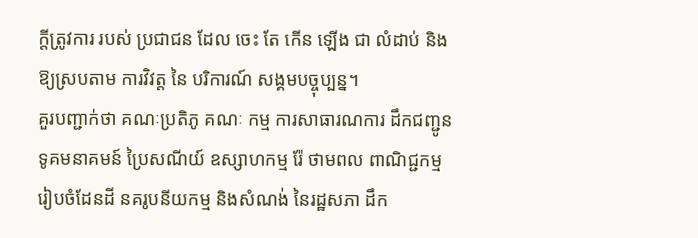ក្តីត្រូវការ របស់ ប្រជាជន ដែល ចេះ តែ កើន ឡើង ជា លំដាប់ និង ឱ្យស្របតាម ការវិវត្ត នៃ បរិការណ៍ សង្គមបច្ចុប្បន្ន។
គួរបញ្ជាក់ថា គណៈប្រតិភូ គណៈ កម្ម ការសាធារណការ ដឹកជញ្ជូន ទូគមនាគមន៍ ប្រៃសណីយ៍ ឧស្សាហកម្ម រ៉ែ ថាមពល ពាណិជ្ជកម្ម រៀបចំដែនដី នគរូបនីយកម្ម និងសំណង់ នៃរដ្ឋសភា ដឹក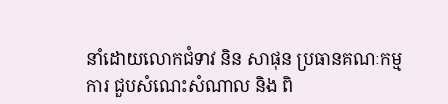នាំដោយលោកជំទាវ និន សាផុន ប្រធានគណៈកម្មការ ជួបសំណេះសំណាល និង ពិ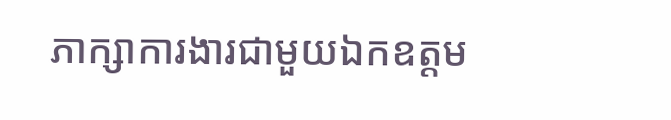ភាក្សាការងារជាមួយឯកឧត្តម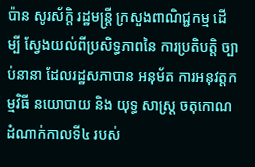ប៉ាន សូរស័ក្ដិ រដ្ឋមន្ត្រី ក្រសួងពាណិជ្ជកម្ម ដើ ម្បី ស្វែងយល់ពីប្រសិទ្ធភាពនៃ ការប្រតិបត្តិ ច្បាប់នានា ដែលរដ្ឋសភាបាន អនុម័ត ការអនុវត្តកម្មវិធី នយោបាយ និង យុទ្ធ សាស្រ្ត ចតុកោណដំណាក់កាលទី៤ របស់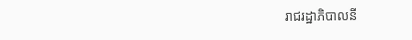រាជរដ្ឋាភិបាលនី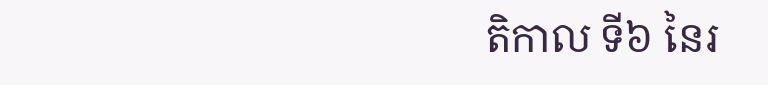តិកាល ទី៦ នៃរ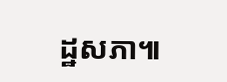ដ្ឋសភា៕